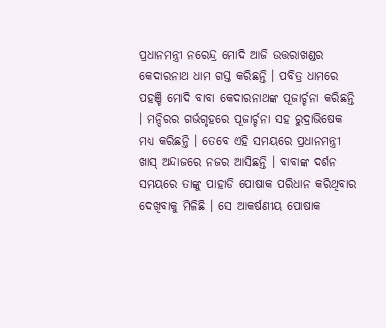ପ୍ରଧାନମନ୍ତ୍ରୀ ନରେନ୍ଦ୍ର ମୋଦି ଆଜି ଉତ୍ତରାଖଣ୍ଡର କେଦାରନାଥ ଧାମ ଗସ୍ତ କରିଛନ୍ତି । ପବିତ୍ର ଧାମରେ ପହଞ୍ଚି ମୋଦି ବାବା କେଦାରନାଥଙ୍କ ପୂଜାର୍ଚ୍ଚନା କରିଛନ୍ତି । ମନ୍ଦିରର ଗର୍ଭଗୃହରେ ପୂଜାର୍ଚ୍ଚନା ସହ ରୁଦ୍ରାଭିଷେକ ମଧ୍ୟ କରିଛନ୍ତି । ତେବେ ଏହି ସମୟରେ ପ୍ରଧାନମନ୍ତ୍ରୀ ଖାସ୍ ଅନ୍ଦାଜରେ ନଜର ଆସିଛନ୍ତି । ବାବାଙ୍କ ଦର୍ଶନ ସମୟରେ ତାଙ୍କୁ ପାହାଡି ପୋଷାକ ପରିଧାନ କରିଥିବାର ଦେଖିବାକୁ ମିଳିଛି । ସେ ଆକର୍ଷଣୀୟ ପୋଷାକ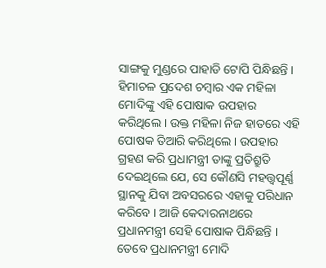ସାଙ୍ଗକୁ ମୁଣ୍ଡରେ ପାହାଡି ଟୋପି ପିନ୍ଧିଛନ୍ତି । ହିମାଚଳ ପ୍ରଦେଶ ଚମ୍ବାର ଏକ ମହିଳା ମୋଦିଙ୍କୁ ଏହି ପୋଷାକ ଉପହାର କରିଥିଲେ । ଉକ୍ତ ମହିଳା ନିଜ ହାତରେ ଏହି ପୋଷକ ତିଆରି କରିଥିଲେ । ଉପହାର ଗ୍ରହଣ କରି ପ୍ରଧାମନ୍ତ୍ରୀ ତାଙ୍କୁ ପ୍ରତିଶ୍ରୁତି ଦେଇଥିଲେ ଯେ, ସେ କୌଣସି ମହତ୍ତ୍ବପୂର୍ଣ୍ଣ ସ୍ଥାନକୁ ଯିବା ଅବସରରେ ଏହାକୁ ପରିଧାନ କରିବେ । ଆଜି କେଦାରନାଥରେ ପ୍ରଧାନମନ୍ତ୍ରୀ ସେହି ପୋଷାକ ପିନ୍ଧିଛନ୍ତି । ତେବେ ପ୍ରଧାନମନ୍ତ୍ରୀ ମୋଦି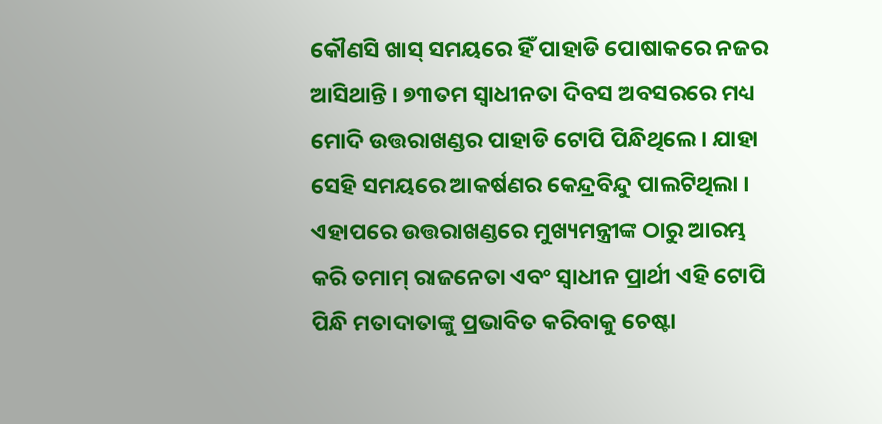କୌଣସି ଖାସ୍ ସମୟରେ ହିଁ ପାହାଡି ପୋଷାକରେ ନଜର ଆସିଥାନ୍ତି । ୭୩ତମ ସ୍ବାଧୀନତା ଦିବସ ଅବସରରେ ମଧ୍ୟ ମୋଦି ଉତ୍ତରାଖଣ୍ଡର ପାହାଡି ଟୋପି ପିନ୍ଧିଥିଲେ । ଯାହା ସେହି ସମୟରେ ଆକର୍ଷଣର କେନ୍ଦ୍ରବିନ୍ଦୁ ପାଲଟିଥିଲା ।
ଏହାପରେ ଉତ୍ତରାଖଣ୍ଡରେ ମୁଖ୍ୟମନ୍ତ୍ରୀଙ୍କ ଠାରୁ ଆରମ୍ଭ କରି ତମାମ୍ ରାଜନେତା ଏବଂ ସ୍ବାଧୀନ ପ୍ରାର୍ଥୀ ଏହି ଟୋପି ପିନ୍ଧି ମତାଦାତାଙ୍କୁ ପ୍ରଭାବିତ କରିବାକୁ ଚେଷ୍ଟା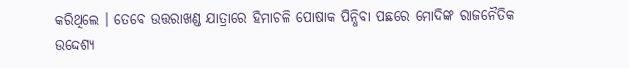କରିଥିଲେ । ତେବେ ଉତ୍ତରାଖଣ୍ଡ ଯାତ୍ରାରେ ହିମାଚଳି ପୋଷାକ ପିନ୍ଧିବା ପଛରେ ମୋଦିଙ୍କ ରାଜନୈତିକ ଉଦ୍ଦେଶ୍ୟ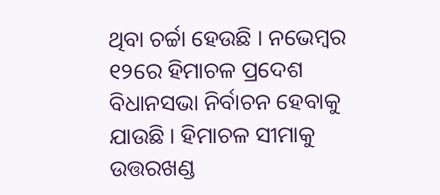ଥିବା ଚର୍ଚ୍ଚା ହେଉଛି । ନଭେମ୍ବର ୧୨ରେ ହିମାଚଳ ପ୍ରଦେଶ ବିଧାନସଭା ନିର୍ବାଚନ ହେବାକୁ ଯାଉଛି । ହିମାଚଳ ସୀମାକୁ ଉତ୍ତରଖଣ୍ଡ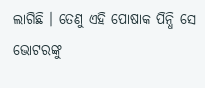ଲାଗିଛି । ତେଣୁ ଏହି ପୋଷାକ ପିନ୍ଧି ସେ ଭୋଟରଙ୍କୁ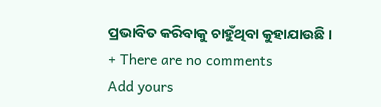ପ୍ରଭାବିତ କରିବାକୁ ଚାହୁଁଥିବା କୁହାଯାଉଛି ।
+ There are no comments
Add yours